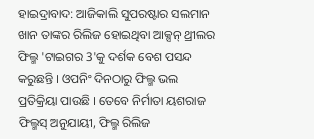ହାଇଦ୍ରାବାଦ: ଆଜିକାଲି ସୁପରଷ୍ଟାର ସଲମାନ ଖାନ ତାଙ୍କର ରିଲିଜ ହୋଇଥିବା ଆକ୍ସନ୍ ଥ୍ରୀଲର ଫିଲ୍ମ 'ଟାଇଗର 3'କୁ ଦର୍ଶକ ବେଶ ପସନ୍ଦ କରୁଛନ୍ତି । ଓପନିଂ ଦିନଠାରୁ ଫିଲ୍ମ ଭଲ ପ୍ରତିକ୍ରିୟା ପାଉଛି । ତେବେ ନିର୍ମାତା ୟଶରାଜ ଫିଲ୍ମସ୍ ଅନୁଯାୟୀ, ଫିଲ୍ମ ରିଲିଜ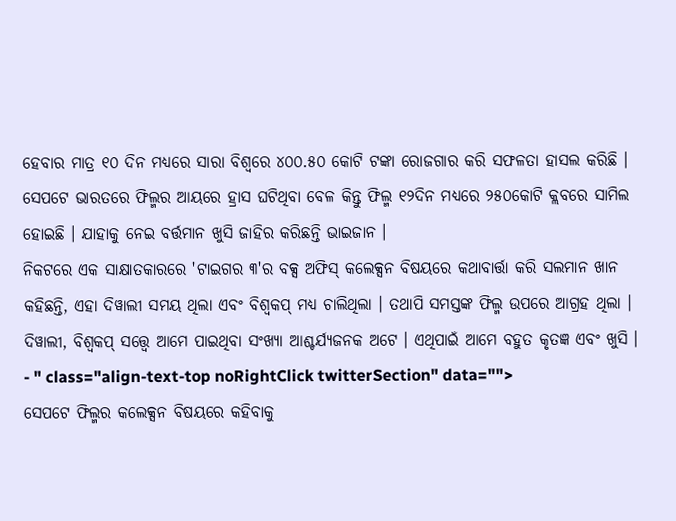ହେବାର ମାତ୍ର ୧୦ ଦିନ ମଧ୍ୟରେ ସାରା ବିଶ୍ବରେ ୪୦୦.୫୦ କୋଟି ଟଙ୍କା ରୋଜଗାର କରି ସଫଳତା ହାସଲ କରିଛି । ସେପଟେ ଭାରତରେ ଫିଲ୍ମର ଆୟରେ ହ୍ରାସ ଘଟିଥିବା ବେଳ କିନ୍ତୁ ଫିଲ୍ମ ୧୨ଦିନ ମଧ୍ୟରେ ୨୫୦କୋଟି କ୍ଲବରେ ସାମିଲ ହୋଇଛି । ଯାହାକୁ ନେଇ ବର୍ତ୍ତମାନ ଖୁସି ଜାହିର କରିଛନ୍ତି ଭାଇଜାନ ।
ନିକଟରେ ଏକ ସାକ୍ଷାତକାରରେ 'ଟାଇଗର ୩'ର ବକ୍ସ ଅଫିସ୍ କଲେକ୍ସନ ବିଷୟରେ କଥାବାର୍ତ୍ତା କରି ସଲମାନ ଖାନ କହିଛନ୍ତି, ଏହା ଦିୱାଲୀ ସମୟ ଥିଲା ଏବଂ ବିଶ୍ବକପ୍ ମଧ୍ୟ ଚାଲିଥିଲା । ତଥାପି ସମସ୍ତଙ୍କ ଫିଲ୍ମ ଉପରେ ଆଗ୍ରହ ଥିଲା । ଦିୱାଲୀ, ବିଶ୍ୱକପ୍ ସତ୍ତ୍ୱେ ଆମେ ପାଇଥିବା ସଂଖ୍ୟା ଆଶ୍ଚର୍ଯ୍ୟଜନକ ଅଟେ । ଏଥିପାଇଁ ଆମେ ବହୁତ କୃତଜ୍ଞ ଏବଂ ଖୁସି ।
- " class="align-text-top noRightClick twitterSection" data="">
ସେପଟେ ଫିଲ୍ମର କଲେକ୍ସନ ବିଷୟରେ କହିବାକୁ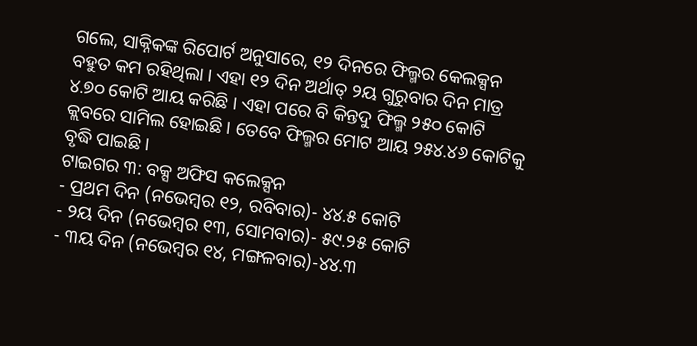ଗଲେ, ସାକ୍ନିକଙ୍କ ରିପୋର୍ଟ ଅନୁସାରେ, ୧୨ ଦିନରେ ଫିଲ୍ମର କେଲକ୍ସନ ବହୁତ କମ ରହିଥିଲା । ଏହା ୧୨ ଦିନ ଅର୍ଥାତ୍ ୨ୟ ଗୁରୁବାର ଦିନ ମାତ୍ର ୪.୭୦ କୋଟି ଆୟ କରିଛି । ଏହା ପରେ ବି କିନ୍ତଦୁ ଫିଲ୍ମ ୨୫୦ କୋଟି କ୍ଲବରେ ସାମିଲ ହୋଇଛି । ତେବେ ଫିଲ୍ମର ମୋଟ ଆୟ ୨୫୪.୪୬ କୋଟିକୁ ବୃଦ୍ଧି ପାଇଛି ।
ଟାଇଗର ୩: ବକ୍ସ ଅଫିସ କଲେକ୍ସନ
- ପ୍ରଥମ ଦିନ (ନଭେମ୍ବର ୧୨, ରବିବାର)- ୪୪.୫ କୋଟି
- ୨ୟ ଦିନ (ନଭେମ୍ବର ୧୩, ସୋମବାର)- ୫୯.୨୫ କୋଟି
- ୩ୟ ଦିନ (ନଭେମ୍ବର ୧୪, ମଙ୍ଗଳବାର)-୪୪.୩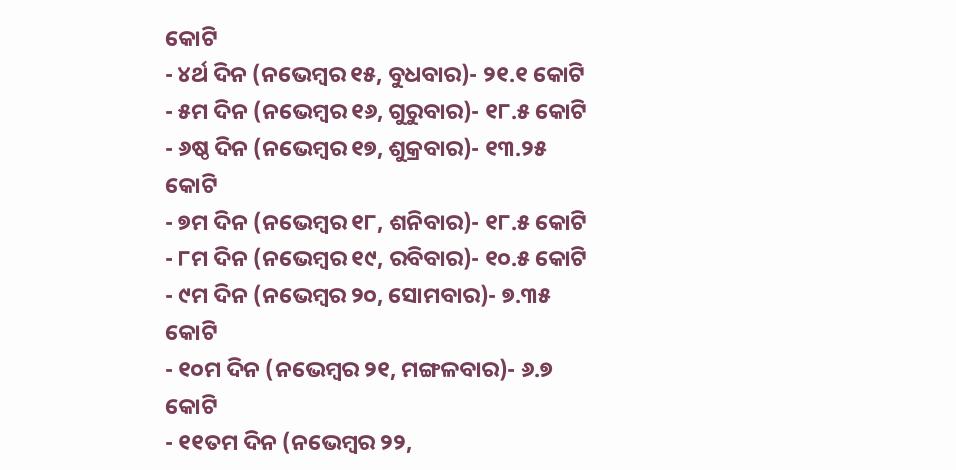କୋଟି
- ୪ର୍ଥ ଦିନ (ନଭେମ୍ବର ୧୫, ବୁଧବାର)- ୨୧.୧ କୋଟି
- ୫ମ ଦିନ (ନଭେମ୍ବର ୧୬, ଗୁରୁବାର)- ୧୮.୫ କୋଟି
- ୬ଷ୍ଠ ଦିନ (ନଭେମ୍ବର ୧୭, ଶୁକ୍ରବାର)- ୧୩.୨୫ କୋଟି
- ୭ମ ଦିନ (ନଭେମ୍ବର ୧୮, ଶନିବାର)- ୧୮.୫ କୋଟି
- ୮ମ ଦିନ (ନଭେମ୍ବର ୧୯, ରବିବାର)- ୧୦.୫ କୋଟି
- ୯ମ ଦିନ (ନଭେମ୍ବର ୨୦, ସୋମବାର)- ୭.୩୫ କୋଟି
- ୧୦ମ ଦିନ (ନଭେମ୍ବର ୨୧, ମଙ୍ଗଳବାର)- ୬.୭ କୋଟି
- ୧୧ତମ ଦିନ (ନଭେମ୍ବର ୨୨,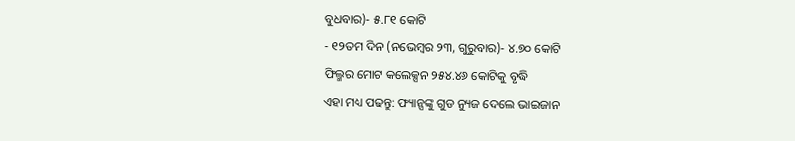ବୁଧବାର)- ୫.୮୧ କୋଟି
- ୧୨ତମ ଦିନ (ନଭେମ୍ବର ୨୩, ଗୁରୁବାର)- ୪.୭୦ କୋଟି
ଫିଲ୍ମର ମୋଟ କଲେକ୍ସନ ୨୫୪.୪୬ କୋଟିକୁ ବୃଦ୍ଧି
ଏହା ମଧ୍ୟ ପଢନ୍ତୁ: ଫ୍ୟାନ୍ସଙ୍କୁ ଗୁଡ ନ୍ୟୁଜ ଦେଲେ ଭାଇଜାନ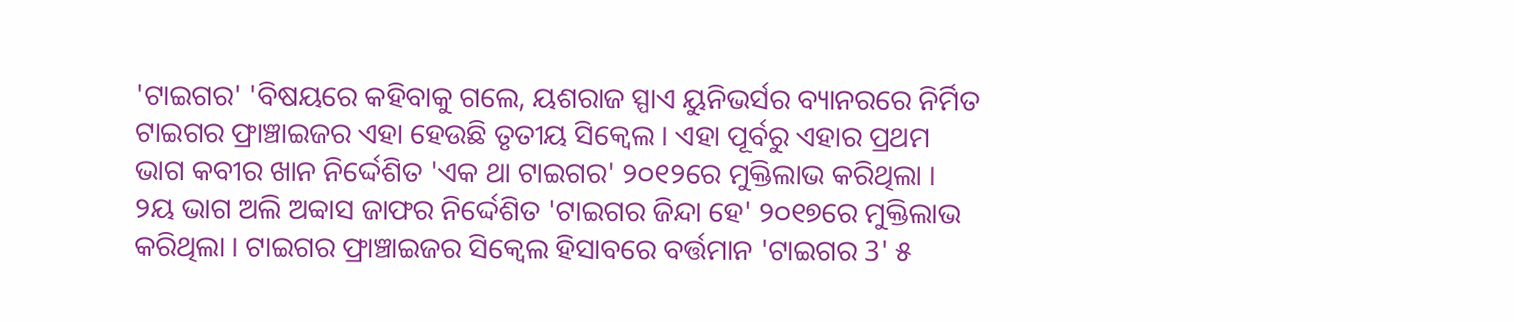'ଟାଇଗର' 'ବିଷୟରେ କହିବାକୁ ଗଲେ, ୟଶରାଜ ସ୍ପାଏ ୟୁନିଭର୍ସର ବ୍ୟାନରରେ ନିର୍ମିତ ଟାଇଗର ଫ୍ରାଞ୍ଚାଇଜର ଏହା ହେଉଛି ତୃତୀୟ ସିକ୍ୱେଲ । ଏହା ପୂର୍ବରୁ ଏହାର ପ୍ରଥମ ଭାଗ କବୀର ଖାନ ନିର୍ଦ୍ଦେଶିତ 'ଏକ ଥା ଟାଇଗର' ୨୦୧୨ରେ ମୁକ୍ତିଲାଭ କରିଥିଲା । ୨ୟ ଭାଗ ଅଲି ଅବ୍ବାସ ଜାଫର ନିର୍ଦ୍ଦେଶିତ 'ଟାଇଗର ଜିନ୍ଦା ହେ' ୨୦୧୭ରେ ମୁକ୍ତିଲାଭ କରିଥିଲା । ଟାଇଗର ଫ୍ରାଞ୍ଚାଇଜର ସିକ୍ୱେଲ ହିସାବରେ ବର୍ତ୍ତମାନ 'ଟାଇଗର 3' ୫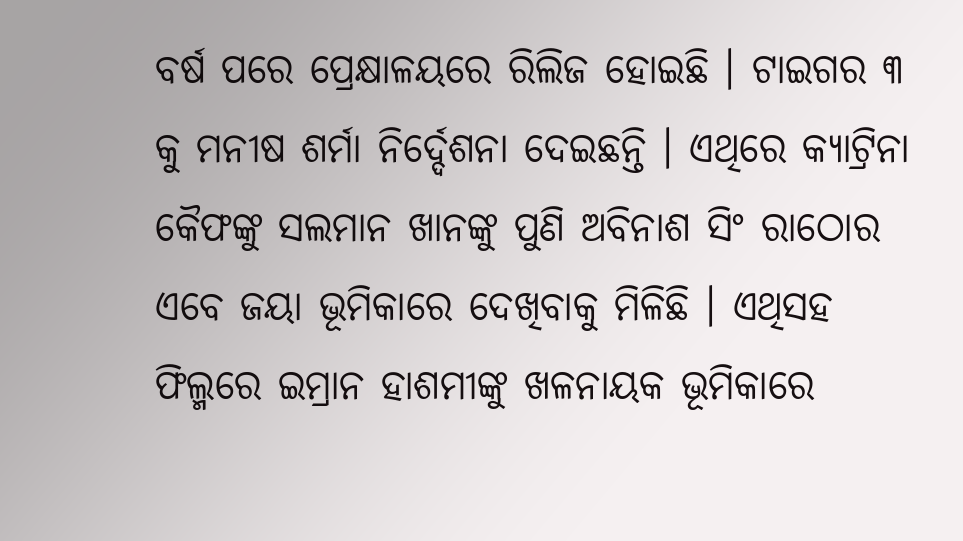ବର୍ଷ ପରେ ପ୍ରେକ୍ଷାଳୟରେ ରିଲିଜ ହୋଇଛି । ଟାଇଗର ୩ କୁ ମନୀଷ ଶର୍ମା ନିର୍ଦ୍ଦେଶନା ଦେଇଛନ୍ତି । ଏଥିରେ କ୍ୟାଟ୍ରିନା କୈଫଙ୍କୁ ସଲମାନ ଖାନଙ୍କୁ ପୁଣି ଅବିନାଶ ସିଂ ରାଠୋର ଏବେ ଜୟା ଭୂମିକାରେ ଦେଖିବାକୁ ମିଳିଛି । ଏଥିସହ ଫିଲ୍ମରେ ଇମ୍ରାନ ହାଶମୀଙ୍କୁ ଖଳନାୟକ ଭୂମିକାରେ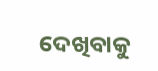ଦେଖିବାକୁ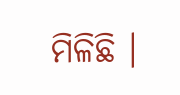ମିଳିଛି ।